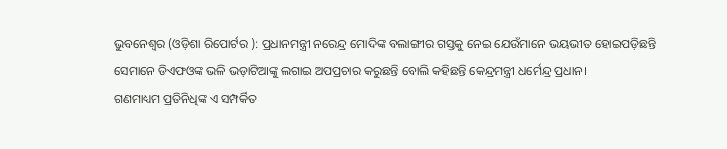ଭୁବନେଶ୍ୱର (ଓଡ଼ିଶା ରିପୋର୍ଟର ): ପ୍ରଧାନମନ୍ତ୍ରୀ ନରେନ୍ଦ୍ର ମୋଦିଙ୍କ ବଲାଙ୍ଗୀର ଗସ୍ତକୁ ନେଇ ଯେଉଁମାନେ ଭୟଭୀତ ହୋଇପଡ଼ିଛନ୍ତି ସେମାନେ ଡିଏଫଓଙ୍କ ଭଳି ଭଡ଼ାଟିଆଙ୍କୁ ଲଗାଇ ଅପପ୍ରଚାର କରୁଛନ୍ତି ବୋଲି କହିଛନ୍ତି କେନ୍ଦ୍ରମନ୍ତ୍ରୀ ଧର୍ମେନ୍ଦ୍ର ପ୍ରଧାନ।
ଗଣମାଧ୍ୟମ ପ୍ରତିନିଧିଙ୍କ ଏ ସମ୍ପର୍କିତ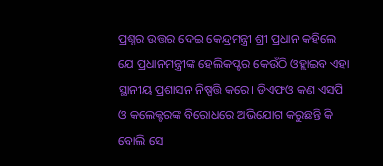ପ୍ରଶ୍ନର ଉତ୍ତର ଦେଇ କେନ୍ଦ୍ରମନ୍ତ୍ରୀ ଶ୍ରୀ ପ୍ରଧାନ କହିଲେ ଯେ ପ୍ରଧାନମନ୍ତ୍ରୀଙ୍କ ହେଲିକପ୍ଟର କେଉଁଠି ଓହ୍ଲାଇବ ଏହା ସ୍ଥାନୀୟ ପ୍ରଶାସନ ନିଷ୍ପତ୍ତି କରେ। ଡିଏଫଓ କଣ ଏସପି ଓ କଲେକ୍ଟରଙ୍କ ବିରୋଧରେ ଅଭିଯୋଗ କରୁଛନ୍ତି କି ବୋଲି ସେ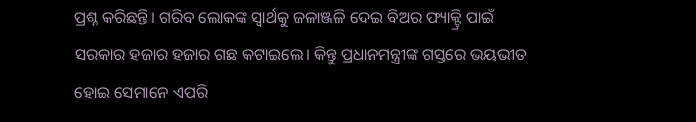ପ୍ରଶ୍ନ କରିଛନ୍ତି। ଗରିବ ଲୋକଙ୍କ ସ୍ୱାର୍ଥକୁ ଜଳାଞ୍ଜଳି ଦେଇ ବିଅର ଫ୍ୟାକ୍ଟ୍ରି ପାଇଁ ସରକାର ହଜାର ହଜାର ଗଛ କଟାଇଲେ। କିନ୍ତୁ ପ୍ରଧାନମନ୍ତ୍ରୀଙ୍କ ଗସ୍ତରେ ଭୟଭୀତ ହୋଇ ସେମାନେ ଏପରି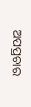ଅପପ୍ରଚାର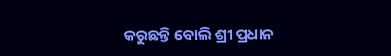କରୁଛନ୍ତି ବୋଲି ଶ୍ରୀ ପ୍ରଧାନ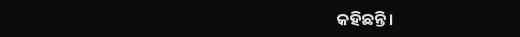କହିଛନ୍ତି।